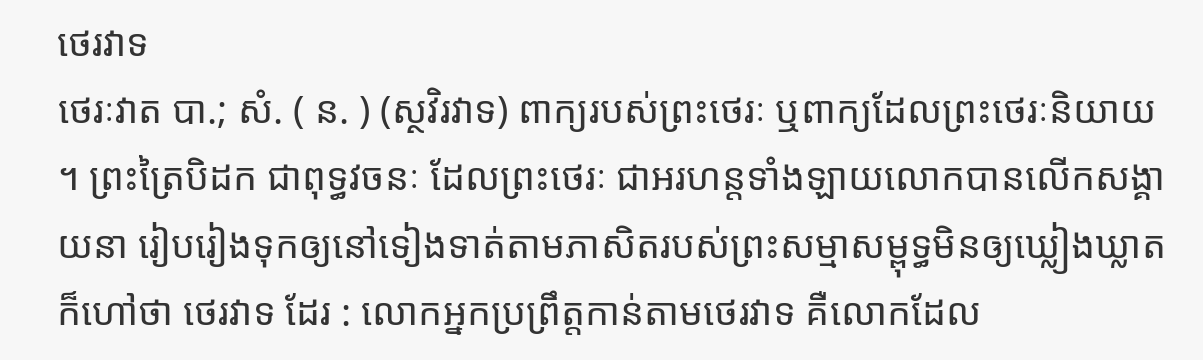ថេរវាទ
ថេរៈវាត បា.; សំ. ( ន. ) (ស្ថវិរវាទ) ពាក្យរបស់ព្រះថេរៈ ឬពាក្យដែលព្រះថេរៈនិយាយ ។ ព្រះត្រៃបិដក ជាពុទ្ធវចនៈ ដែលព្រះថេរៈ ជាអរហន្តទាំងឡាយលោកបានលើកសង្គាយនា រៀបរៀងទុកឲ្យនៅទៀងទាត់តាមភាសិតរបស់ព្រះសម្មាសម្ពុទ្ធមិនឲ្យឃ្លៀងឃ្លាតក៏ហៅថា ថេរវាទ ដែរ : លោកអ្នកប្រព្រឹត្តកាន់តាមថេរវាទ គឺលោកដែល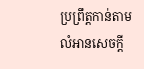ប្រព្រឹត្តកាន់តាមលំអានសេចក្ដី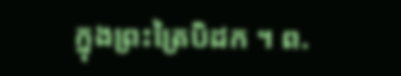ក្នុងព្រះត្រៃបិដក ។ ព.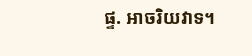ផ្ទ. អាចរិយវាទ។